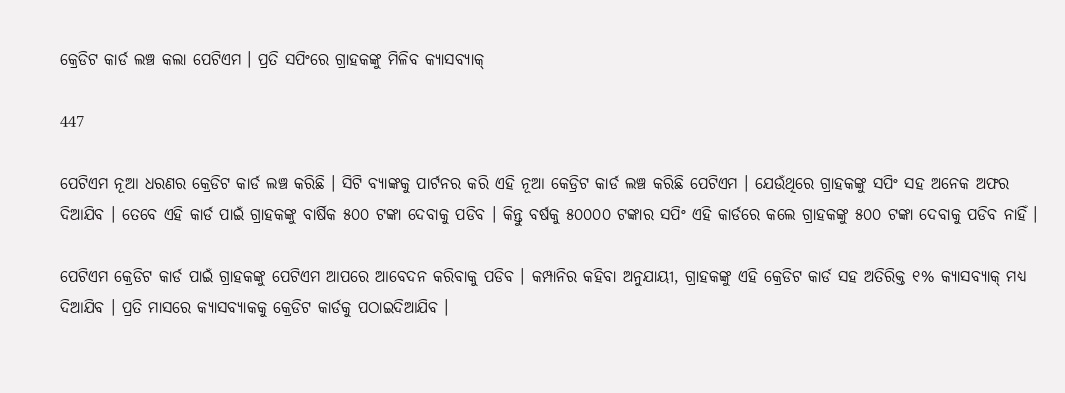କ୍ରେଡିଟ କାର୍ଡ ଲଞ୍ଚ କଲା ପେଟିଏମ । ପ୍ରତି ସପିଂରେ ଗ୍ରାହକଙ୍କୁ ମିଳିବ କ୍ୟାସବ୍ୟାକ୍

447

ପେଟିଏମ ନୂଆ ଧରଣର କ୍ରେଡିଟ କାର୍ଡ ଲଞ୍ଚ କରିଛି । ସିଟି ବ୍ୟାଙ୍କକୁ ପାର୍ଟନର କରି ଏହି ନୂଆ କେଡ୍ରିଟ କାର୍ଡ ଲଞ୍ଚ କରିଛି ପେଟିଏମ । ଯେଉଁଥିରେ ଗ୍ରାହକଙ୍କୁ ସପିଂ ସହ ଅନେକ ଅଫର ଦିଆଯିବ । ତେବେ ଏହି କାର୍ଡ ପାଇଁ ଗ୍ରାହକଙ୍କୁ ବାର୍ଷିକ ୫୦୦ ଟଙ୍କା ଦେବାକୁ ପଡିବ । କିନ୍ତୁ ବର୍ଷକୁ ୫୦୦୦୦ ଟଙ୍କାର ସପିଂ ଏହି କାର୍ଡରେ କଲେ ଗ୍ରାହକଙ୍କୁ ୫୦୦ ଟଙ୍କା ଦେବାକୁ ପଡିବ ନାହିଁ ।

ପେଟିଏମ କ୍ରେଡିଟ କାର୍ଡ ପାଇଁ ଗ୍ରାହକଙ୍କୁ ପେଟିଏମ ଆପରେ ଆବେଦନ କରିବାକୁ ପଡିବ । କମ୍ପାନିର କହିବା ଅନୁଯାୟୀ, ଗ୍ରାହକଙ୍କୁ ଏହି କ୍ରେଡିଟ କାର୍ଡ ସହ ଅତିରିକ୍ତ ୧% କ୍ୟାସବ୍ୟାକ୍ ମଧ୍ୟ ଦିଆଯିବ । ପ୍ରତି ମାସରେ କ୍ୟାସବ୍ୟାକକୁ କ୍ରେଡିଟ କାର୍ଡକୁ ପଠାଇଦିଆଯିବ ।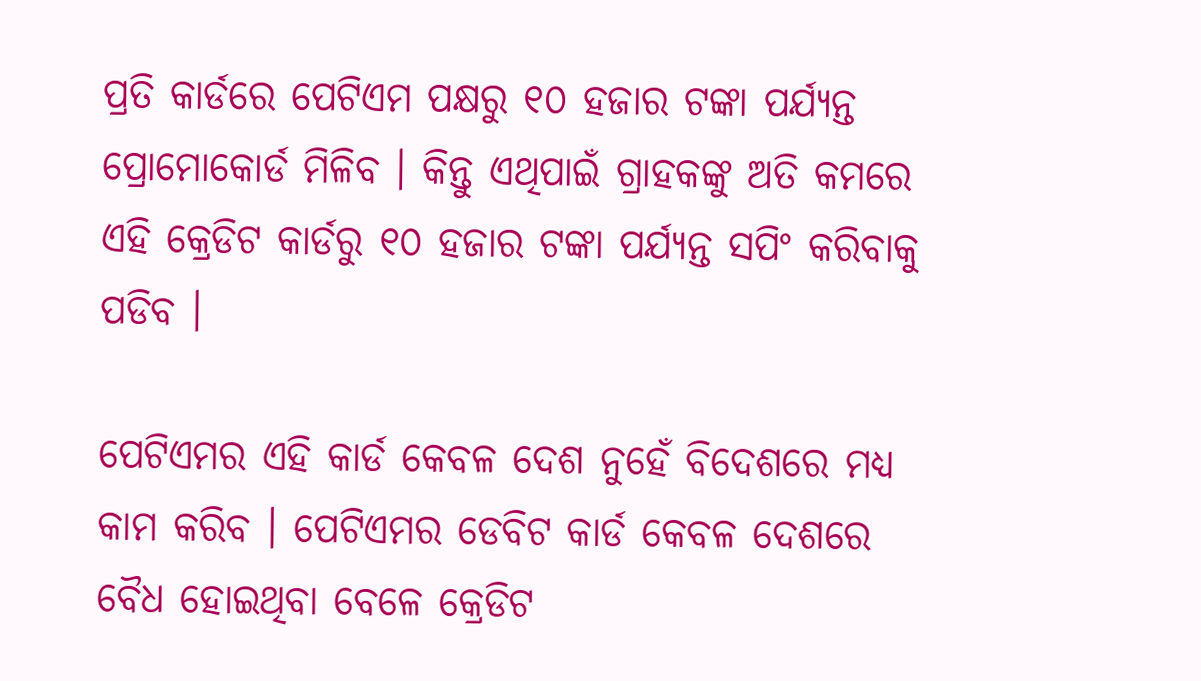ପ୍ରତି କାର୍ଡରେ ପେଟିଏମ ପକ୍ଷରୁ ୧୦ ହଜାର ଟଙ୍କା ପର୍ଯ୍ୟନ୍ତ ପ୍ରୋମୋକୋର୍ଡ ମିଳିବ । କିନ୍ତୁ ଏଥିପାଇଁ ଗ୍ରାହକଙ୍କୁ ଅତି କମରେ ଏହି କ୍ରେଡିଟ କାର୍ଡରୁ ୧୦ ହଜାର ଟଙ୍କା ପର୍ଯ୍ୟନ୍ତ ସପିଂ କରିବାକୁ ପଡିବ ।

ପେଟିଏମର ଏହି କାର୍ଡ କେବଳ ଦେଶ ନୁହେଁ ବିଦେଶରେ ମଧ୍ୟ କାମ କରିବ । ପେଟିଏମର ଡେବିଟ କାର୍ଡ କେବଳ ଦେଶରେ ବୈଧ ହୋଇଥିବା ବେଳେ କ୍ରେଡିଟ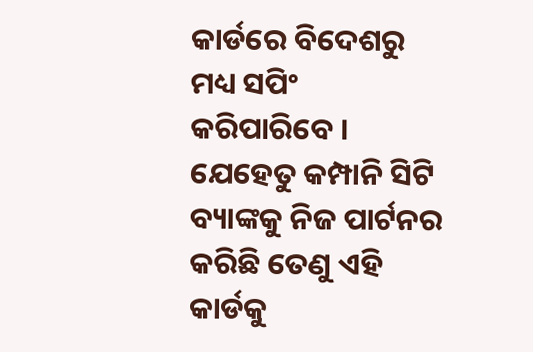କାର୍ଡରେ ବିଦେଶରୁ ମଧ୍ୟ ସପିଂ କରିପାରିବେ । ଯେହେତୁ କମ୍ପାନି ସିଟି ବ୍ୟାଙ୍କକୁ ନିଜ ପାର୍ଟନର କରିଛି ତେଣୁ ଏହି କାର୍ଡକୁ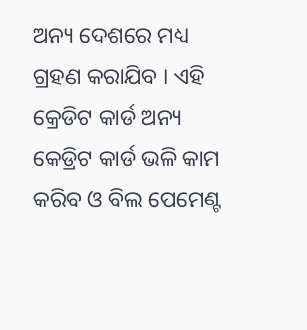ଅନ୍ୟ ଦେଶରେ ମଧ୍ୟ ଗ୍ରହଣ କରାଯିବ । ଏହି କ୍ରେଡିଟ କାର୍ଡ ଅନ୍ୟ କେଡ୍ରିଟ କାର୍ଡ ଭଳି କାମ କରିବ ଓ ବିଲ ପେମେଣ୍ଟ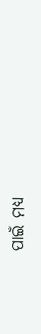ପାଇଁ ମଧ୍ୟ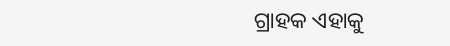ଗ୍ରାହକ ଏହାକୁ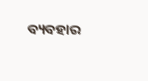ବ୍ୟବହାର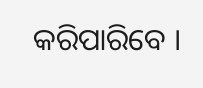କରିପାରିବେ ।